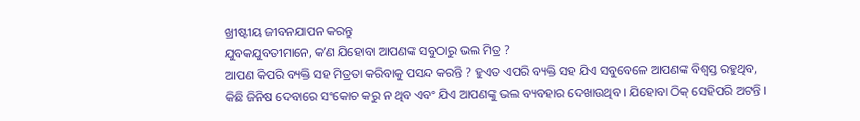ଖ୍ରୀଷ୍ଟୀୟ ଜୀବନଯାପନ କରନ୍ତୁ
ଯୁବକଯୁବତୀମାନେ, କʼଣ ଯିହୋବା ଆପଣଙ୍କ ସବୁଠାରୁ ଭଲ ମିତ୍ର ?
ଆପଣ କିପରି ବ୍ୟକ୍ତି ସହ ମିତ୍ରତା କରିବାକୁ ପସନ୍ଦ କରନ୍ତି ? ହୁଏତ ଏପରି ବ୍ୟକ୍ତି ସହ ଯିଏ ସବୁବେଳେ ଆପଣଙ୍କ ବିଶ୍ୱସ୍ତ ରହୁଥିବ, କିଛି ଜିନିଷ ଦେବାରେ ସଂକୋଚ କରୁ ନ ଥିବ ଏବଂ ଯିଏ ଆପଣଙ୍କୁ ଭଲ ବ୍ୟବହାର ଦେଖାଉଥିବ । ଯିହୋବା ଠିକ୍ ସେହିପରି ଅଟନ୍ତି ।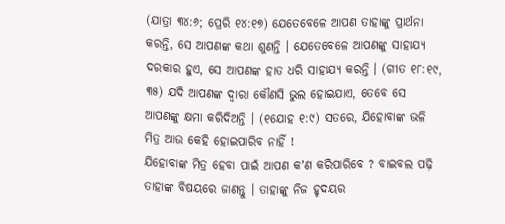(ଯାତ୍ରା ୩୪:୬; ପ୍ରେରି ୧୪:୧୭) ଯେତେବେଳେ ଆପଣ ତାହାଙ୍କୁ ପ୍ରାର୍ଥନା କରନ୍ତି, ସେ ଆପଣଙ୍କ କଥା ଶୁଣନ୍ତି । ଯେତେବେଳେ ଆପଣଙ୍କୁ ସାହାଯ୍ୟ ଦରକାର ହୁଏ, ସେ ଆପଣଙ୍କ ହାତ ଧରି ସାହାଯ୍ୟ କରନ୍ତି । (ଗୀତ ୧୮:୧୯, ୩୫) ଯଦି ଆପଣଙ୍କ ଦ୍ୱାରା କୌଣସି ଭୁଲ ହୋଇଯାଏ, ତେବେ ସେ ଆପଣଙ୍କୁ କ୍ଷମା କରିଦିଅନ୍ତି । (୧ଯୋହ ୧:୯) ସତରେ, ଯିହୋବାଙ୍କ ଭଳି ମିତ୍ର ଆଉ କେହି ହୋଇପାରିବ ନାହିଁ !
ଯିହୋବାଙ୍କ ମିତ୍ର ହେବା ପାଇଁ ଆପଣ କʼଣ କରିପାରିବେ ? ବାଇବଲ ପଢ଼ି ତାହାଙ୍କ ବିଷୟରେ ଜାଣନ୍ତୁ । ତାହାଙ୍କୁ ନିଜ ହୃଦୟର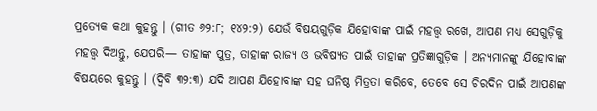ପ୍ରତ୍ୟେକ କଥା କୁହନ୍ତୁ । (ଗୀତ ୬୨:୮; ୧୪୨:୨) ଯେଉଁ ବିଷୟଗୁଡ଼ିକ ଯିହୋବାଙ୍କ ପାଇଁ ମହତ୍ତ୍ୱ ରଖେ, ଆପଣ ମଧ୍ୟ ସେଗୁଡ଼ିକୁ ମହତ୍ତ୍ୱ ଦିଅନ୍ତୁ, ଯେପରି— ତାହାଙ୍କ ପୁତ୍ର, ତାହାଙ୍କ ରାଜ୍ୟ ଓ ଭବିଷ୍ୟତ ପାଇଁ ତାହାଙ୍କ ପ୍ରତିଜ୍ଞାଗୁଡ଼ିକ । ଅନ୍ୟମାନଙ୍କୁ ଯିହୋବାଙ୍କ ବିଷୟରେ କୁହନ୍ତୁ । (ଦ୍ୱିବି ୩୨:୩) ଯଦି ଆପଣ ଯିହୋବାଙ୍କ ସହ ଘନିଷ୍ଠ ମିତ୍ରତା କରିବେ, ତେବେ ସେ ଚିରଦିନ ପାଇଁ ଆପଣଙ୍କ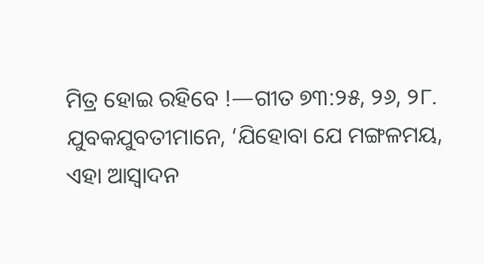ମିତ୍ର ହୋଇ ରହିବେ !—ଗୀତ ୭୩:୨୫, ୨୬, ୨୮.
ଯୁବକଯୁବତୀମାନେ, ‘ଯିହୋବା ଯେ ମଙ୍ଗଳମୟ, ଏହା ଆସ୍ୱାଦନ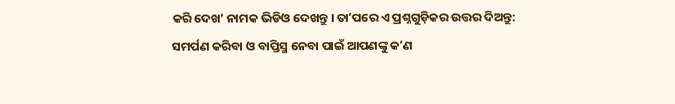କରି ଦେଖ’ ନାମକ ଭିଡିଓ ଦେଖନ୍ତୁ । ତାʼପରେ ଏ ପ୍ରଶ୍ନଗୁଡ଼ିକର ଉତ୍ତର ଦିଅନ୍ତୁ:
ସମର୍ପଣ କରିବା ଓ ବାପ୍ତିସ୍ମ ନେବା ପାଇଁ ଆପଣଙ୍କୁ କʼଣ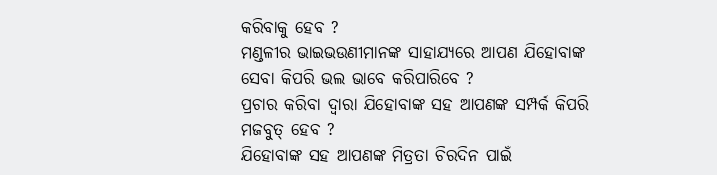କରିବାକୁ ହେବ ?
ମଣ୍ଡଳୀର ଭାଇଭଉଣୀମାନଙ୍କ ସାହାଯ୍ୟରେ ଆପଣ ଯିହୋବାଙ୍କ ସେବା କିପରି ଭଲ ଭାବେ କରିପାରିବେ ?
ପ୍ରଚାର କରିବା ଦ୍ୱାରା ଯିହୋବାଙ୍କ ସହ ଆପଣଙ୍କ ସମ୍ପର୍କ କିପରି ମଜବୁତ୍ ହେବ ?
ଯିହୋବାଙ୍କ ସହ ଆପଣଙ୍କ ମିତ୍ରତା ଚିରଦିନ ପାଇଁ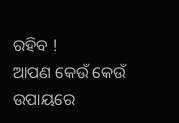ରହିବ !
ଆପଣ କେଉଁ କେଉଁ ଉପାୟରେ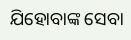ଯିହୋବାଙ୍କ ସେବା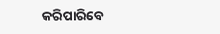କରିପାରିବେ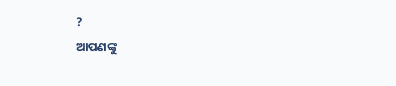?
ଆପଣଙ୍କୁ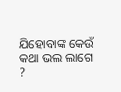ଯିହୋବାଙ୍କ କେଉଁ କଥା ଭଲ ଲାଗେ ?